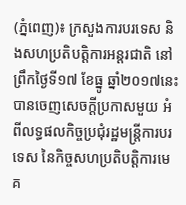(ភ្នំពេញ)៖ ក្រសួងការបរទេស និងសហប្រតិបត្តិការអន្តរជាតិ នៅព្រឹកថ្ងៃទី១៧ ខែធ្នូ ឆ្នាំ២០១៧នេះ បានចេញសេចក្តីប្រកាសមួយ អំពីលទ្ធផលកិច្ចប្រជុំរដ្ឋមន្រ្តីការបរទេស នៃកិច្ចសហប្រតិបត្តិការមេគ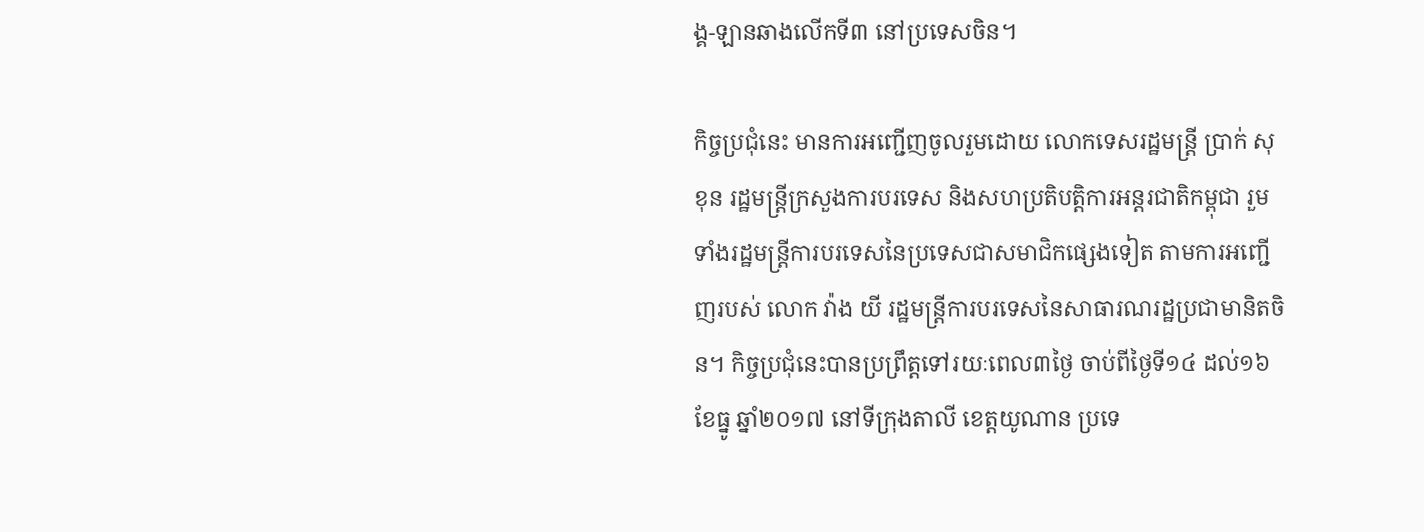ង្គ-ឡានឆាងលើកទី៣ នៅប្រទេសចិន។

កិច្ចប្រជុំនេះ មានការអញ្ជើញចូលរួមដោយ លោកទេសរដ្ឋមន្រ្តី ប្រាក់ សុខុន រដ្ឋមន្រ្តីក្រសួងការបរទេស និងសហប្រតិបត្តិការអន្តរជាតិកម្ពុជា រួមទាំងរដ្ឋមន្រ្តីការបរទេសនៃប្រទេសជាសមាជិកផ្សេងទៀត តាមការអញ្ជើញរបស់ លោក វ៉ាង យី រដ្ឋមន្រ្តីការបរទេសនៃសាធារណរដ្ឋប្រជាមានិតចិន។ កិច្ចប្រជុំនេះបានប្រព្រឹត្តទៅរយៈពេល៣ថ្ងៃ ចាប់ពីថ្ងៃទី១៤ ដល់១៦ ខែធ្នូ ឆ្នាំ២០១៧ នៅទីក្រុងតាលី ខេត្តយូណាន ប្រទេ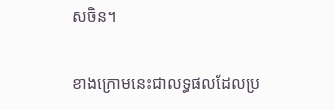សចិន។

ខាងក្រោមនេះជាលទ្ធផលដែលប្រ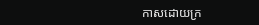កាសដោយក្រ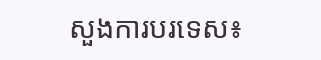សួងការបរទេស៖